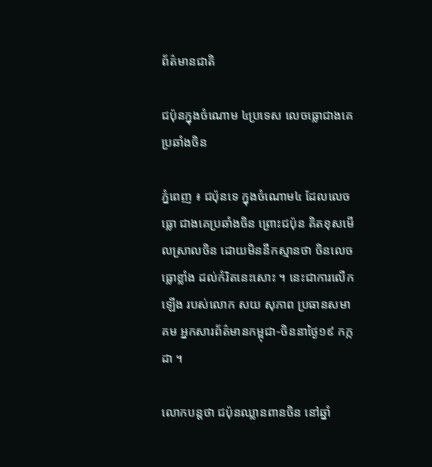ព័ត៌មានជាតិ

ជប៉ុនក្នុងចំណោម ៤ប្រទេស លេចធ្លោជាងគេ ប្រឆាំងចិន

ភ្នំពេញ ៖ ជប៉ុនទេ ក្នុងចំណោម៤ ដែលលេចធ្លោ ជាងគេប្រឆាំងចិន ព្រោះជប៉ុន គិតខុសមើលស្រាលចិន ដោយមិននឹកស្មានថា ចិនលេចធ្លោខ្លាំង ដល់កំរិតនេះសោះ ។ នេះជាការលើកឡើង របស់លោក សយ សុភាព ប្រធានសមាគម អ្នកសារព័ត៌មានកម្ពុជា-ចិននាថ្ងៃ១៩ កក្កដា ។

លោកបន្តថា ជប៉ុនឈ្លានពានចិន នៅឆ្នាំ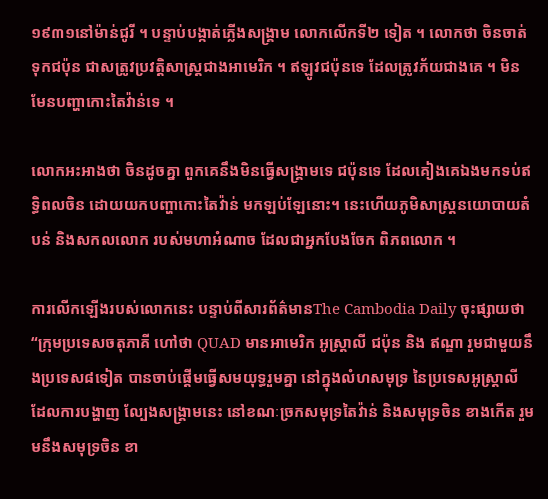១៩៣១នៅម៉ាន់ជូរី ។ បន្ទាប់បង្កាត់ភ្លើងសង្រ្គាម លោកលើកទី២ ទៀត ។ លោកថា ចិនចាត់ទុកជប៉ុន ជាសត្រូវប្រវត្តិសាស្ត្រជាងអាមេរិក ។ ឥឡូវជប៉ុនទេ ដែលត្រូវភ័យជាងគេ ។ មិនមែនបញ្ហាកោះតៃវ៉ាន់ទេ ។

លោកអះអាងថា ចិនដូចគ្នា ពួកគេនឹងមិនធ្វើសង្រ្គាមទេ ជប៉ុនទេ ដែលគៀងគេឯងមកទប់ឥទ្ធិពលចិន ដោយយកបញ្ហាកោះតៃវ៉ាន់ មកឡប់ឡែនោះ។ នេះហើយភូមិសាស្ត្រនយោបាយតំបន់ និងសកលលោក របស់មហាអំណាច ដែលជាអ្នកបែងចែក ពិភពលោក ។

ការលើកឡើងរបស់លោកនេះ បន្ទាប់ពីសារព័ត៌មានThe Cambodia Daily ចុះផ្សាយថា “ក្រុមប្រទេសចតុភាគី ហៅថា QUAD មានអាមេរិក អូស្រ្តាលី ជប៉ុន និង ឥណ្ឌា រួមជាមួយនឹងប្រទេស៨ទៀត បានចាប់ផ្តើមធ្វើសមយុទ្ធរួមគ្នា នៅក្នុងលំហសមុទ្រ នៃប្រទេសអូស្រ្តាលី ដែលការបង្ហាញ ល្បែងសង្រ្គាមនេះ នៅខណៈច្រកសមុទ្រតៃវ៉ាន់ និងសមុទ្រចិន ខាងកើត រួមមនឹងសមុទ្រចិន ខា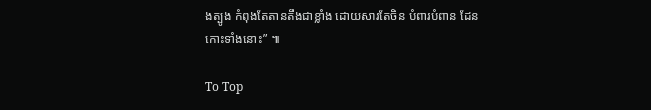ងត្បូង កំពុងតែតានតឹងជាខ្លាំង ដោយសារតែចិន បំពារបំពាន ដែនកោះទាំងនោះ” ៕

To Top